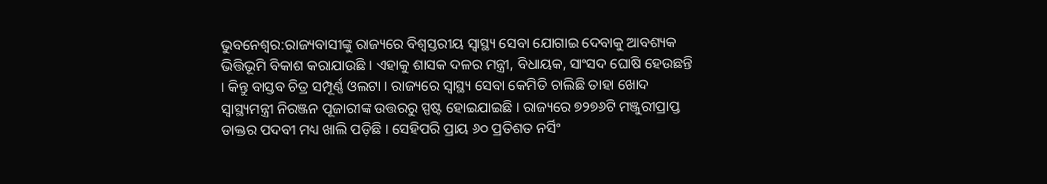ଭୁବନେଶ୍ବର:ରାଜ୍ୟବାସୀଙ୍କୁ ରାଜ୍ୟରେ ବିଶ୍ୱସ୍ତରୀୟ ସ୍ୱାସ୍ଥ୍ୟ ସେବା ଯୋଗାଇ ଦେବାକୁ ଆବଶ୍ୟକ ଭିତ୍ତିଭୂମି ବିକାଶ କରାଯାଉଛି । ଏହାକୁ ଶାସକ ଦଳର ମନ୍ତ୍ରୀ, ବିଧାୟକ, ସାଂସଦ ଘୋଷି ହେଉଛନ୍ତି । କିନ୍ତୁ ବାସ୍ତବ ଚିତ୍ର ସମ୍ପୂର୍ଣ୍ଣ ଓଲଟା । ରାଜ୍ୟରେ ସ୍ୱାସ୍ଥ୍ୟ ସେବା କେମିତି ଚାଲିଛି ତାହା ଖୋଦ ସ୍ୱାସ୍ଥ୍ୟମନ୍ତ୍ରୀ ନିରଞ୍ଜନ ପୂଜାରୀଙ୍କ ଉତ୍ତରରୁ ସ୍ପଷ୍ଟ ହୋଇଯାଇଛି । ରାଜ୍ୟରେ ୭୨୭୬ଟି ମଞ୍ଜୁରୀପ୍ରାପ୍ତ ଡାକ୍ତର ପଦବୀ ମଧ୍ୟ ଖାଲି ପଡ଼ିଛି । ସେହିପରି ପ୍ରାୟ ୬୦ ପ୍ରତିଶତ ନର୍ସିଂ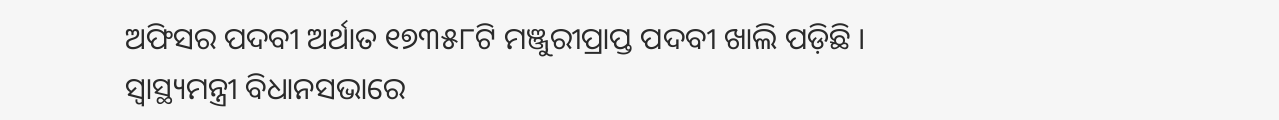ଅଫିସର ପଦବୀ ଅର୍ଥାତ ୧୭୩୫୮ଟି ମଞ୍ଜୁରୀପ୍ରାପ୍ତ ପଦବୀ ଖାଲି ପଡ଼ିଛି ।
ସ୍ୱାସ୍ଥ୍ୟମନ୍ତ୍ରୀ ବିଧାନସଭାରେ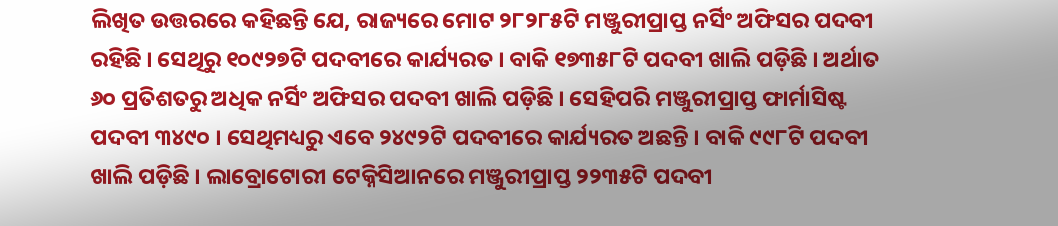ଲିଖିତ ଉତ୍ତରରେ କହିଛନ୍ତି ଯେ, ରାଜ୍ୟରେ ମୋଟ ୨୮୨୮୫ଟି ମଞ୍ଜୁରୀପ୍ରାପ୍ତ ନର୍ସିଂ ଅଫିସର ପଦବୀ ରହିଛି । ସେଥିରୁ ୧୦୯୨୭ଟି ପଦବୀରେ କାର୍ଯ୍ୟରତ । ବାକି ୧୭୩୫୮ଟି ପଦବୀ ଖାଲି ପଡ଼ିଛି । ଅର୍ଥାତ ୬୦ ପ୍ରତିଶତରୁ ଅଧିକ ନର୍ସିଂ ଅଫିସର ପଦବୀ ଖାଲି ପଡ଼ିଛି । ସେହିପରି ମଞ୍ଜୁରୀପ୍ରାପ୍ତ ଫାର୍ମାସିଷ୍ଟ ପଦବୀ ୩୪୯୦ । ସେଥିମଧ୍ୟରୁ ଏବେ ୨୪୯୨ଟି ପଦବୀରେ କାର୍ଯ୍ୟରତ ଅଛନ୍ତି । ବାକି ୯୯୮ଟି ପଦବୀ ଖାଲି ପଡ଼ିଛି । ଲାବ୍ରୋଟୋରୀ ଟେକ୍ନିସିଆନରେ ମଞ୍ଜୁରୀପ୍ରାପ୍ତ ୨୨୩୫ଟି ପଦବୀ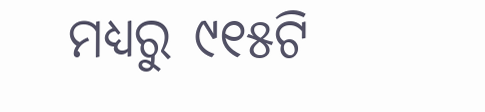ମଧ୍ୟରୁ ୯୧୫ଟି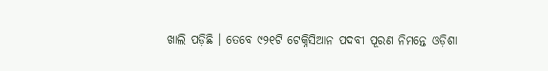ଖାଲି ପଡ଼ିଛି । ତେବେ ୯୨୧ଟି ଟେକ୍ନିସିଆନ ପଦବୀ ପୂରଣ ନିମନ୍ତେ ଓଡ଼ିଶା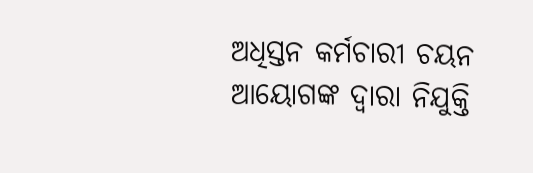ଅଧିସ୍ତନ କର୍ମଚାରୀ ଚୟନ ଆୟୋଗଙ୍କ ଦ୍ୱାରା ନିଯୁକ୍ତି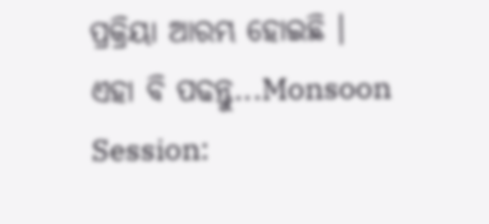ପ୍ରକ୍ରିୟା ଆରମ୍ଭ ହୋଇଛି ।
ଏହା ବି ପଢନ୍ତୁ...Monsoon Session: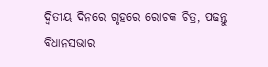ଦ୍ବିତୀୟ ଦିନରେ ଗୃହରେ ରୋଚକ ଚିତ୍ର, ପଢନ୍ତୁ ବିଧାନସଭାର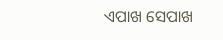ଏପାଖ ସେପାଖ